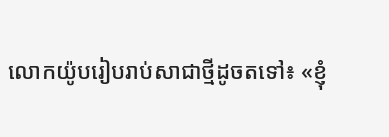លោកយ៉ូបរៀបរាប់សាជាថ្មីដូចតទៅ៖ «ខ្ញុំ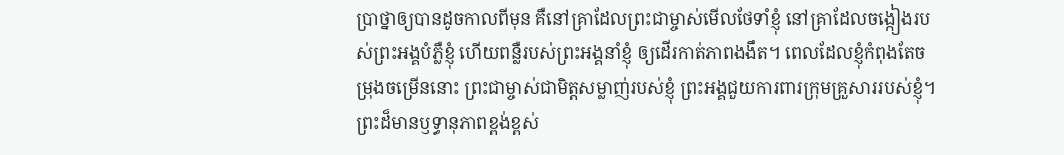ប្រាថ្នាឲ្យបានដូចកាលពីមុន គឺនៅគ្រាដែលព្រះជាម្ចាស់មើលថែទាំខ្ញុំ នៅគ្រាដែលចង្កៀងរបស់ព្រះអង្គបំភ្លឺខ្ញុំ ហើយពន្លឺរបស់ព្រះអង្គនាំខ្ញុំ ឲ្យដើរកាត់ភាពងងឹត។ ពេលដែលខ្ញុំកំពុងតែចម្រុងចម្រើននោះ ព្រះជាម្ចាស់ជាមិត្តសម្លាញ់របស់ខ្ញុំ ព្រះអង្គជួយការពារក្រុមគ្រួសាររបស់ខ្ញុំ។ ព្រះដ៏មានឫទ្ធានុភាពខ្ពង់ខ្ពស់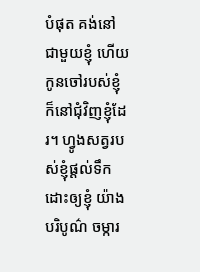បំផុត គង់នៅជាមួយខ្ញុំ ហើយកូនចៅរបស់ខ្ញុំក៏នៅជុំវិញខ្ញុំដែរ។ ហ្វូងសត្វរបស់ខ្ញុំផ្ដល់ទឹកដោះឲ្យខ្ញុំ យ៉ាងបរិបូណ៌ ចម្ការ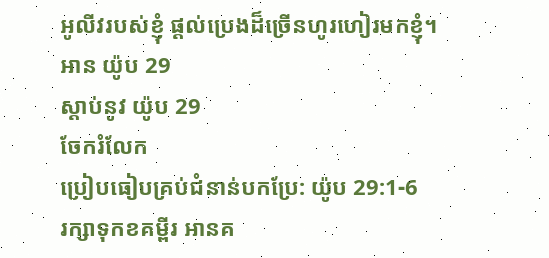អូលីវរបស់ខ្ញុំ ផ្ដល់ប្រេងដ៏ច្រើនហូរហៀរមកខ្ញុំ។
អាន យ៉ូប 29
ស្ដាប់នូវ យ៉ូប 29
ចែករំលែក
ប្រៀបធៀបគ្រប់ជំនាន់បកប្រែ: យ៉ូប 29:1-6
រក្សាទុកខគម្ពីរ អានគ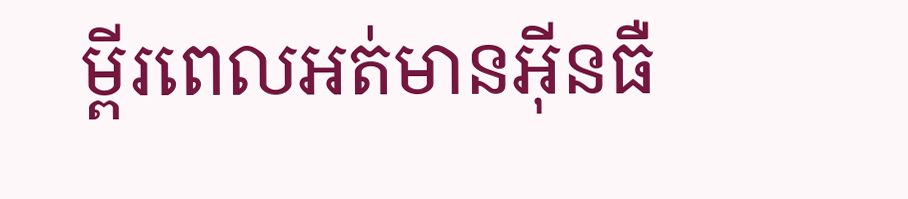ម្ពីរពេលអត់មានអ៊ីនធឺ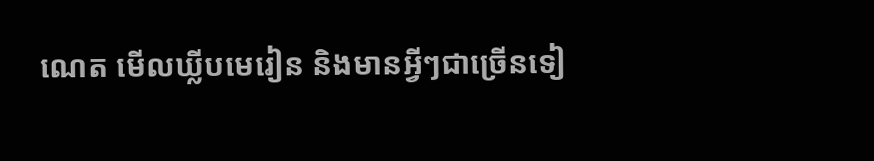ណេត មើលឃ្លីបមេរៀន និងមានអ្វីៗជាច្រើនទៀ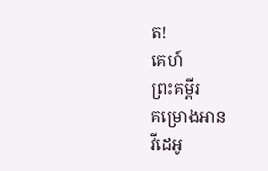ត!
គេហ៍
ព្រះគម្ពីរ
គម្រោងអាន
វីដេអូ